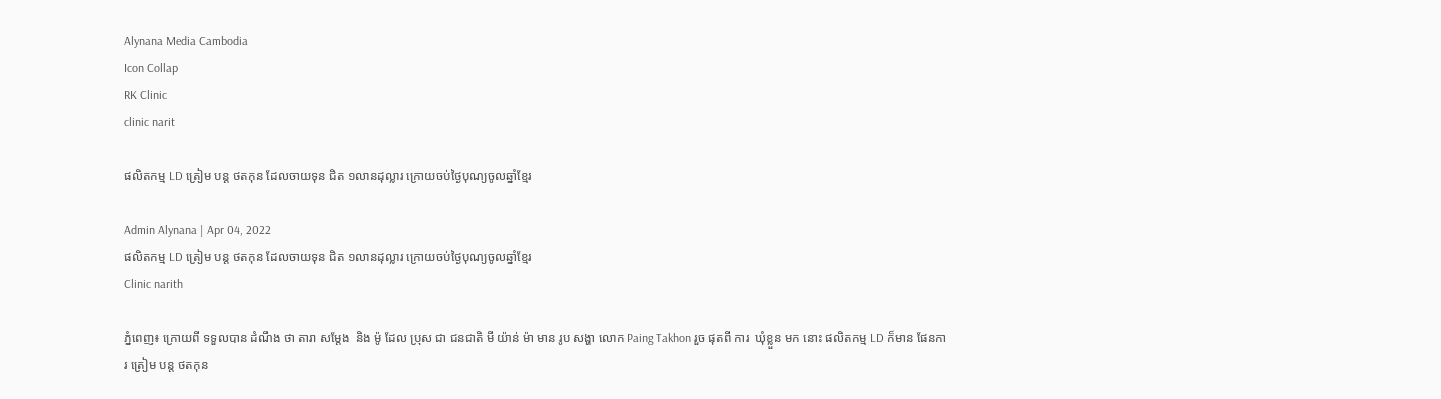Alynana Media Cambodia
Icon Collap
RK Clinic
clinic narit

ផលិតកម្ម LD ត្រៀម បន្ត ថតកុន ដែលចាយទុន ជិត ១លានដុល្លារ ក្រោយចប់ថ្ងៃបុណ្យចូលឆ្នាំខ្មែរ

Admin Alynana | Apr 04, 2022
ផលិតកម្ម LD ត្រៀម បន្ត ថតកុន ដែលចាយទុន ជិត ១លានដុល្លារ ក្រោយចប់ថ្ងៃបុណ្យចូលឆ្នាំខ្មែរ
Clinic narith

ភ្នំពេញ៖ ក្រោយពី ទទួលបាន ដំណឹង ថា តារា សម្តែង  និង ម៉ូ ដែល ប្រុស ជា ជនជាតិ មី យ៉ាន់ ម៉ា មាន រូប សង្ហា លោក Paing Takhon រួច ផុតពី ការ  ឃុំខ្លួន មក នោះ ផលិតកម្ម LD ក៏មាន ផែនការ ត្រៀម បន្ត ថតកុន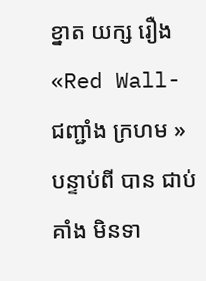ខ្នាត យក្ស រឿង «Red Wall- ជញ្ជាំង ក្រហម » បន្ទាប់ពី បាន ជាប់គាំង មិនទា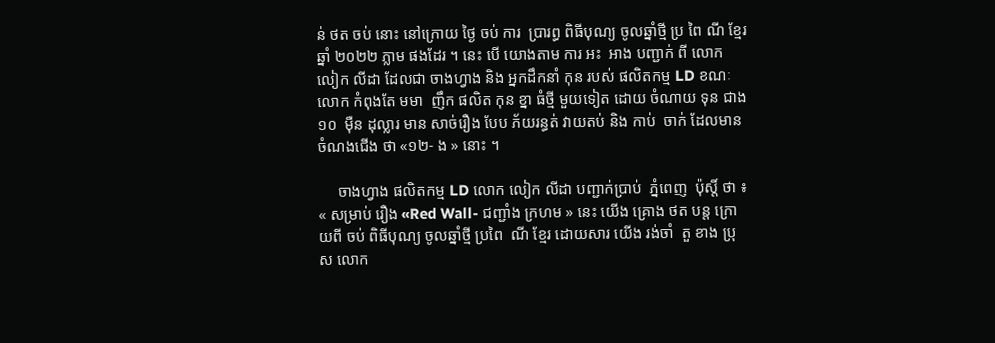ន់ ថត ចប់ នោះ នៅក្រោយ ថ្ងៃ ចប់ ការ  ប្រារព្ធ ពិធីបុណ្យ ចូលឆ្នាំថ្មី ប្រ ពៃ ណី ខ្មែរ ឆ្នាំ ២០២២ ភ្លាម ផងដែរ ។ នេះ បើ យោងតាម ការ អះ  អាង បញ្ជាក់ ពី លោក លៀក លីដា ដែលជា ចាងហ្វាង និង អ្នកដឹកនាំ កុន របស់ ផលិតកម្ម LD ខណៈ លោក កំពុងតែ មមា  ញឹក ផលិត កុន ខ្នា ធំថ្មី មួយទៀត ដោយ ចំណាយ ទុន ជាង ១០  ម៉ឺន ដុល្លារ មាន សាច់រឿង បែប ភ័យរន្ធត់ វាយតប់ និង កាប់  ចាក់ ដែលមាន ចំណងជើង ថា «១២- ង » នោះ ។

     ចាងហ្វាង ផលិតកម្ម LD លោក លៀក លីដា បញ្ជាក់ប្រាប់  ភ្នំពេញ  ប៉ុស្តិ៍ ថា ៖ « សម្រាប់ រឿង «Red Wall- ជញ្ជាំង ក្រហម » នេះ យើង គ្រោង ថត បន្ត ក្រោយពី ចប់ ពិធីបុណ្យ ចូលឆ្នាំថ្មី ប្រពៃ  ណី ខ្មែរ ដោយសារ យើង រង់ចាំ  តួ ខាង ប្រុស លោក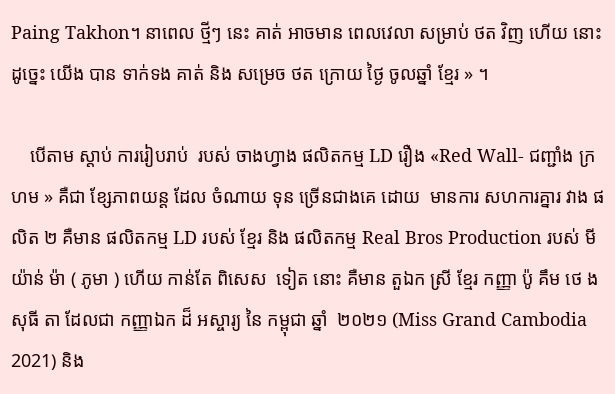Paing Takhon។ នាពេល ថ្មីៗ នេះ គាត់ អាចមាន ពេលវេលា សម្រាប់ ថត វិញ ហើយ នោះ ដូច្នេះ យើង បាន ទាក់ទង គាត់ និង សម្រេច ថត ក្រោយ ថ្ងៃ ចូលឆ្នាំ ខ្មែរ » ។

    បើតាម ស្តាប់ ការរៀបរាប់  របស់ ចាងហ្វាង ផលិតកម្ម LD រឿង «Red Wall- ជញ្ជាំង ក្រហម » គឺជា ខ្សែភាពយន្ត ដែល ចំណាយ ទុន ច្រើនជាងគេ ដោយ  មានការ សហការគ្នារ វាង ផលិត ២ គឺមាន ផលិតកម្ម LD របស់ ខ្មែរ និង ផលិតកម្ម Real Bros Production របស់ មី យ៉ាន់ ម៉ា ( ភូមា ) ហើយ កាន់តែ ពិសេស  ទៀត នោះ គឺមាន តួឯក ស្រី ខ្មែរ កញ្ញា ប៉ូ គឹម ថេ ង សុធី តា ដែលជា កញ្ញាឯក ដ៏ អស្ចារ្យ នៃ កម្ពុជា ឆ្នាំ  ២០២១ (Miss Grand Cambodia 2021) និង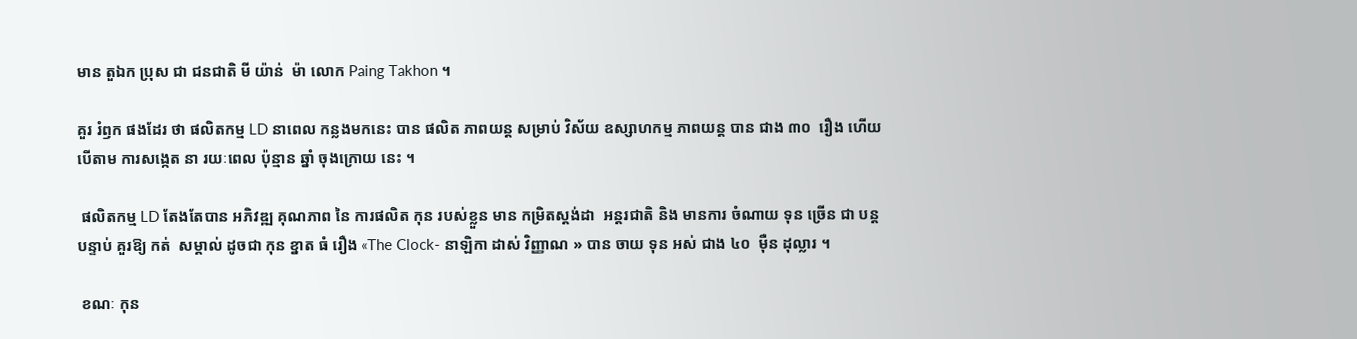មាន តួឯក ប្រុស ជា ជនជាតិ មី យ៉ាន់  ម៉ា លោក Paing Takhon ។

គួរ រំឭក ផងដែរ ថា ផលិតកម្ម LD នាពេល កន្លងមកនេះ បាន ផលិត ភាពយន្ត សម្រាប់ វិស័យ ឧស្សាហកម្ម ភាពយន្ត បាន ជាង ៣០  រឿង ហើយ បើតាម ការសង្កេត នា រយៈពេល ប៉ុន្មាន ឆ្នាំ ចុងក្រោយ នេះ ។

 ផលិតកម្ម LD តែងតែបាន អភិវឌ្ឍ គុណភាព នៃ ការផលិត កុន របស់ខ្លួន មាន កម្រិតស្តង់ដា  អន្តរជាតិ និង មានការ ចំណាយ ទុន ច្រើន ជា បន្តបន្ទាប់ គួរឱ្យ កត់  សម្គាល់ ដូចជា កុន ខ្នាត ធំ រឿង «The Clock- នាឡិកា ដាស់ វិញ្ញាណ » បាន ចាយ ទុន អស់ ជាង ៤០  ម៉ឺន ដុល្លារ ។

 ខណៈ កុន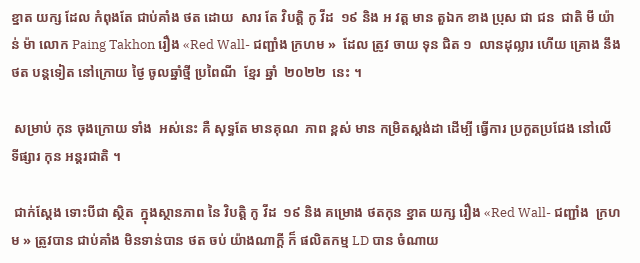ខ្នាត យក្ស ដែល កំពុងតែ ជាប់គាំង ថត ដោយ  សារ តែ វិបត្តិ កូ វីដ  ១៩ និង អ វត្ត មាន តួឯក ខាង ប្រុស ជា ជន  ជាតិ មី យ៉ាន់ ម៉ា លោក Paing Takhon រឿង «Red Wall- ជញ្ជាំង ក្រហម »  ដែល ត្រូវ ចាយ ទុន ជិត ១  លានដុល្លារ ហើយ គ្រោង នឹង ថត បន្តទៀត នៅក្រោយ ថ្ងៃ ចូលឆ្នាំថ្មី ប្រពៃណី  ខែ្មរ ឆ្នាំ  ២០២២  នេះ ។

 សម្រាប់ កុន ចុងក្រោយ ទាំង  អស់នេះ គឺ សុទ្ធតែ មានគុណ  ភាព ខ្ពស់ មាន កម្រិតស្តង់ដា ដើម្បី ធ្វើការ ប្រកួតប្រជែង នៅលើ ទីផ្សារ កុន អន្តរជាតិ ។

 ជាក់ស្តែង ទោះបីជា ស្ថិត  ក្នុងស្ថានភាព នៃ វិបត្តិ កូ វីដ  ១៩ និង គម្រោង ថតកុន ខ្នាត យក្ស រឿង «Red Wall- ជញ្ជាំង  ក្រហម » ត្រូវបាន ជាប់គាំង មិនទាន់បាន ថត ចប់ យ៉ាងណាក្តី ក៏ ផលិតកម្ម LD បាន ចំណាយ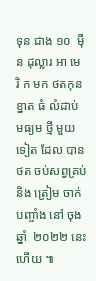ទុន ជាង ១០  ម៉ឺន ដុល្លារ អា មេ  រិ ក មក ថតកុន ខ្នាត ធំ លំដាប់ មធ្យម ថ្មី មួយទៀត ដែល បាន ថត ចប់សព្វគ្រប់ និង ត្រៀម ចាក់ បញ្ចាំង នៅ ចុងឆ្នាំ  ២០២២ នេះហើយ ៕